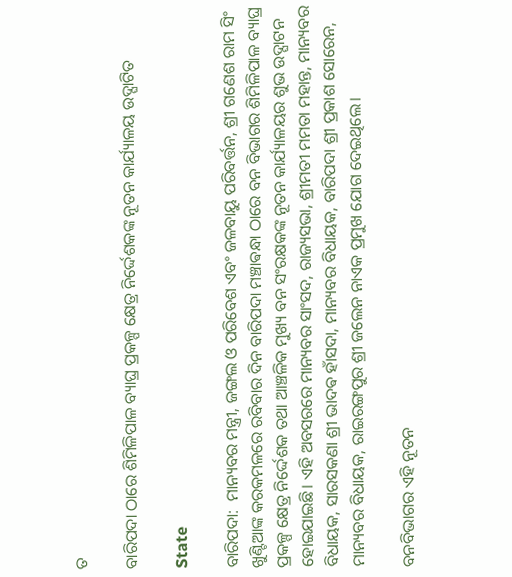ତ

ବାରିପଦା ଠାରେ ଶିମିଳିପାଳ ବ୍ୟାଘ୍ର ପ୍ରକଳ୍ପ କ୍ଷେତ୍ର ନିର୍ଦ୍ଦେଶକଙ୍କ ନୂତନ କାର୍ଯ୍ୟାଳୟ ଉଦ୍ଘାଟିତ

State

ବାରିପଦା:  ମାନ୍ୟବର ମନ୍ତ୍ରୀ, ଜଙ୍ଗଲ ଓ ପରିବେଶ ଏବଂ ଜଳବାୟୁ ପରିବର୍ତ୍ତନ, ଶ୍ରୀ ଗଣେଶ ରାମ ସିଂ ଖୁଣ୍ଟିଆଙ୍କ କରକମଳରେ ରବିବାର ଦିନ ବାରିପଦା ମଞ୍ଚାଵନ୍ଧା ଠାରେ ବନ ବିଭାଗର ଶିମିଳିପାଳ ବ୍ୟାଘ୍ର ପ୍ରକଳ୍ପ କ୍ଷେତ୍ର ନିର୍ଦ୍ଦେଶକ ତଥା ଆଞ୍ଚଳିକ ମୁଖ୍ୟ ବନ ସଂରକ୍ଷକଙ୍କ ନୂତନ କାର୍ଯ୍ୟାଳୟର ଶୁଭ ଉଦ୍ଘାଟନ ହୋଇଯାଇଛି। ଏହି ଅବସରରେ ମାନ୍ୟବର ସାଂସଦ, ରାଜ୍ୟସଭା, ଶ୍ରୀମତୀ ମମତା ମହାନ୍ତ, ମାନ୍ୟବର ବିଧାୟକ, ସାରସକଣା ଶ୍ରୀ ଭାଦଵ ହାଁସଦା, ମାନ୍ୟବର ବିଧାୟକ, ବାରିପଦା ଶ୍ରୀ ପ୍ରକାଶ ସୋରେନ, ମାନ୍ୟବର ବିଧାୟକ, ରାଇରଙ୍ଗପୁର ଶ୍ରୀ ଜଲେନ ନାଏକ ପ୍ରମୁଖ ଯୋଗ ଦେଇଥିଲେ।

ବନବିଭାଗର ଏହି ନୂତନ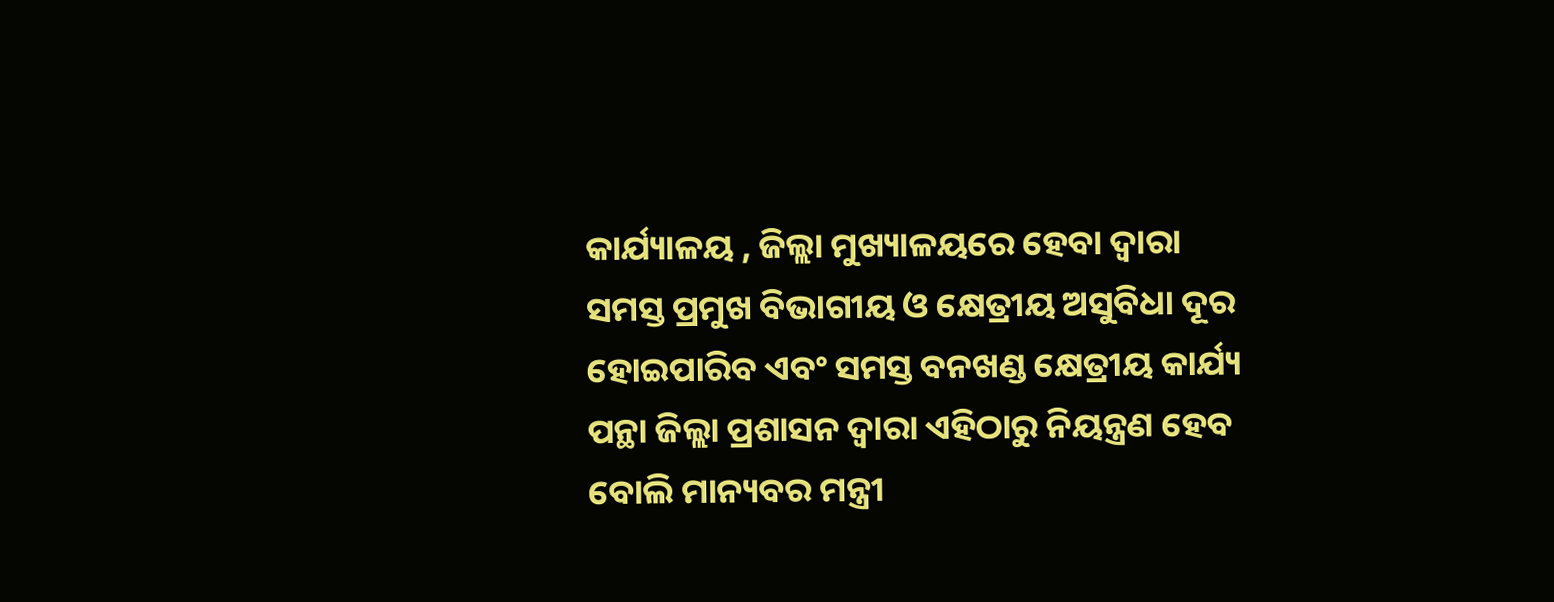କାର୍ଯ୍ୟାଳୟ , ଜିଲ୍ଲା ମୁଖ୍ୟାଳୟରେ ହେବା ଦ୍ୱାରା ସମସ୍ତ ପ୍ରମୁଖ ବିଭାଗୀୟ ଓ କ୍ଷେତ୍ରୀୟ ଅସୁବିଧା ଦୂର ହୋଇପାରିବ ଏବଂ ସମସ୍ତ ବନଖଣ୍ଡ କ୍ଷେତ୍ରୀୟ କାର୍ଯ୍ୟ ପନ୍ଥା ଜିଲ୍ଲା ପ୍ରଶାସନ ଦ୍ୱାରା ଏହିଠାରୁ ନିୟନ୍ତ୍ରଣ ହେବ ବୋଲି ମାନ୍ୟବର ମନ୍ତ୍ରୀ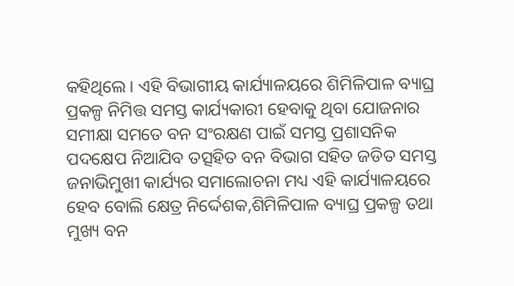କହିଥିଲେ। ଏହି ବିଭାଗୀୟ କାର୍ଯ୍ୟାଳୟରେ ଶିମିଳିପାଳ ବ୍ୟାଘ୍ର ପ୍ରକଳ୍ପ ନିମିତ୍ତ ସମସ୍ତ କାର୍ଯ୍ୟକାରୀ ହେବାକୁ ଥିବା ଯୋଜନାର ସମୀକ୍ଷା ସମତେ ବନ ସଂରକ୍ଷଣ ପାଇଁ ସମସ୍ତ ପ୍ରଶାସନିକ ପଦକ୍ଷେପ ନିଆଯିବ ତତ୍ସହିତ ବନ ବିଭାଗ ସହିତ ଜଡିତ ସମସ୍ତ ଜନାଭିମୁଖୀ କାର୍ଯ୍ୟର ସମାଲୋଚନା ମଧ୍ୟ ଏହି କାର୍ଯ୍ୟାଳୟରେ ହେବ ବୋଲି କ୍ଷେତ୍ର ନିର୍ଦ୍ଦେଶକ,ଶିମିଳିପାଳ ବ୍ୟାଘ୍ର ପ୍ରକଳ୍ପ ତଥା ମୁଖ୍ୟ ବନ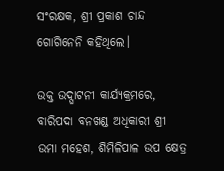ସଂରକ୍ଷକ, ଶ୍ରୀ ପ୍ରକାଶ ଚାନ୍ଦ ଗୋଗିନେନି କହିଥିଲେ।

ଉକ୍ତ ଉଦ୍ଘାଟନୀ କାର୍ଯ୍ୟକ୍ରମରେ, ବାରିପଦା ବନଖଣ୍ଡ ଅଧିକାରୀ ଶ୍ରୀ ଉମା ମହେଶ, ଶିମିଳିପାଳ ଉପ କ୍ଷେତ୍ର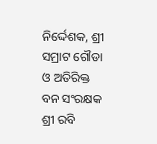ନିର୍ଦ୍ଦେଶକ, ଶ୍ରୀ ସମ୍ରାଟ ଗୌଡା ଓ ଅତିରିକ୍ତ ବନ ସଂରକ୍ଷକ ଶ୍ରୀ ରବି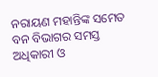ନରାୟଣ ମହାନ୍ତିଙ୍କ ସମେତ ବନ ବିଭାଗର ସମସ୍ତ ଅଧିକାରୀ ଓ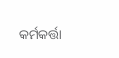କର୍ମକର୍ତ୍ତା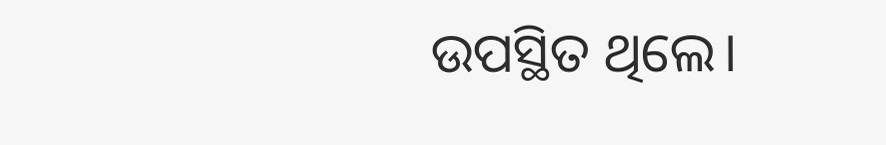ଉପସ୍ଥିତ ଥିଲେ।